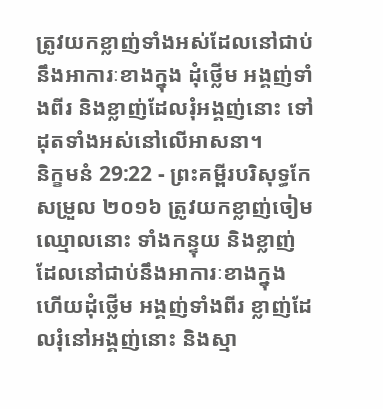ត្រូវយកខ្លាញ់ទាំងអស់ដែលនៅជាប់នឹងអាការៈខាងក្នុង ដុំថ្លើម អង្គញ់ទាំងពីរ និងខ្លាញ់ដែលរុំអង្គញ់នោះ ទៅដុតទាំងអស់នៅលើអាសនា។
និក្ខមនំ 29:22 - ព្រះគម្ពីរបរិសុទ្ធកែសម្រួល ២០១៦ ត្រូវយកខ្លាញ់ចៀមឈ្មោលនោះ ទាំងកន្ទុយ និងខ្លាញ់ដែលនៅជាប់នឹងអាការៈខាងក្នុង ហើយដុំថ្លើម អង្គញ់ទាំងពីរ ខ្លាញ់ដែលរុំនៅអង្គញ់នោះ និងស្មា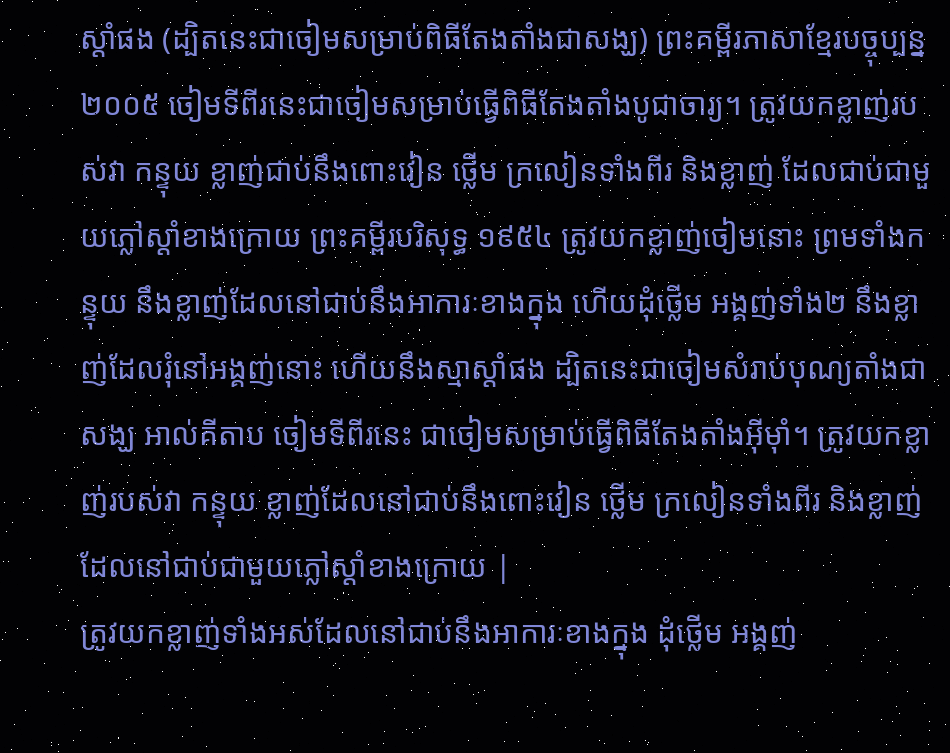ស្តាំផង (ដ្បិតនេះជាចៀមសម្រាប់ពិធីតែងតាំងជាសង្ឃ) ព្រះគម្ពីរភាសាខ្មែរបច្ចុប្បន្ន ២០០៥ ចៀមទីពីរនេះជាចៀមសម្រាប់ធ្វើពិធីតែងតាំងបូជាចារ្យ។ ត្រូវយកខ្លាញ់របស់វា កន្ទុយ ខ្លាញ់ជាប់នឹងពោះវៀន ថ្លើម ក្រលៀនទាំងពីរ និងខ្លាញ់ ដែលជាប់ជាមួយភ្លៅស្ដាំខាងក្រោយ ព្រះគម្ពីរបរិសុទ្ធ ១៩៥៤ ត្រូវយកខ្លាញ់ចៀមនោះ ព្រមទាំងកន្ទុយ នឹងខ្លាញ់ដែលនៅជាប់នឹងអាការៈខាងក្នុង ហើយដុំថ្លើម អង្គញ់ទាំង២ នឹងខ្លាញ់ដែលរុំនៅអង្គញ់នោះ ហើយនឹងស្មាស្តាំផង ដ្បិតនេះជាចៀមសំរាប់បុណ្យតាំងជាសង្ឃ អាល់គីតាប ចៀមទីពីរនេះ ជាចៀមសម្រាប់ធ្វើពិធីតែងតាំងអ៊ីមុាំ។ ត្រូវយកខ្លាញ់របស់វា កន្ទុយ ខ្លាញ់ដែលនៅជាប់នឹងពោះវៀន ថ្លើម ក្រលៀនទាំងពីរ និងខ្លាញ់ដែលនៅជាប់ជាមួយភ្លៅស្តាំខាងក្រោយ |
ត្រូវយកខ្លាញ់ទាំងអស់ដែលនៅជាប់នឹងអាការៈខាងក្នុង ដុំថ្លើម អង្គញ់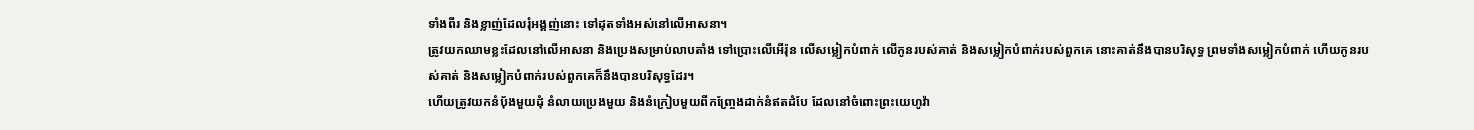ទាំងពីរ និងខ្លាញ់ដែលរុំអង្គញ់នោះ ទៅដុតទាំងអស់នៅលើអាសនា។
ត្រូវយកឈាមខ្លះដែលនៅលើអាសនា និងប្រេងសម្រាប់លាបតាំង ទៅប្រោះលើអើរ៉ុន លើសម្លៀកបំពាក់ លើកូនរបស់គាត់ និងសម្លៀកបំពាក់របស់ពួកគេ នោះគាត់នឹងបានបរិសុទ្ធ ព្រមទាំងសម្លៀកបំពាក់ ហើយកូនរបស់គាត់ និងសម្លៀកបំពាក់របស់ពួកគេក៏នឹងបានបរិសុទ្ធដែរ។
ហើយត្រូវយកនំបុ័ងមួយដុំ នំលាយប្រេងមួយ និងនំក្រៀបមួយពីកញ្ច្រែងដាក់នំឥតដំបែ ដែលនៅចំពោះព្រះយេហូវ៉ា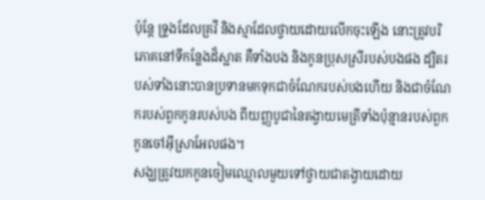ប៉ុន្តែ ទ្រូងដែលគ្រវី និងស្មាដែលថ្វាយដោយលើកចុះឡើង នោះត្រូវបរិភោគនៅទីកន្លែងដ៏ស្អាត គឺទាំងបង និងកូនប្រុសស្រីរបស់បងផង ដ្បិតរបស់ទាំងនោះបានប្រទានមកទុកជាចំណែករបស់បងហើយ និងជាចំណែករបស់ពួកកូនរបស់បង ពីយញ្ញបូជានៃតង្វាយមេត្រីទាំងប៉ុន្មានរបស់ពួកកូនចៅអ៊ីស្រាអែលផង។
សង្ឃត្រូវយកកូនចៀមឈ្មោលមួយទៅថ្វាយជាតង្វាយដោយ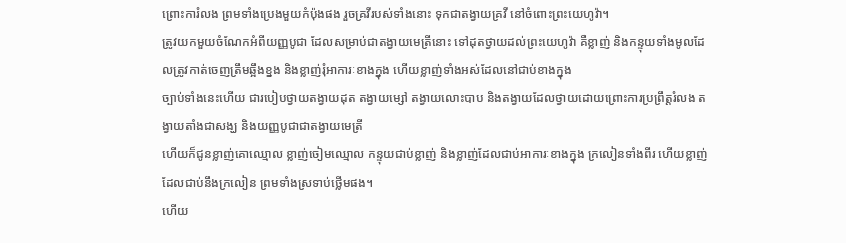ព្រោះការំលង ព្រមទាំងប្រេងមួយកំប៉ុងផង រួចគ្រវីរបស់ទាំងនោះ ទុកជាតង្វាយគ្រវី នៅចំពោះព្រះយេហូវ៉ា។
ត្រូវយកមួយចំណែកអំពីយញ្ញបូជា ដែលសម្រាប់ជាតង្វាយមេត្រីនោះ ទៅដុតថ្វាយដល់ព្រះយេហូវ៉ា គឺខ្លាញ់ និងកន្ទុយទាំងមូលដែលត្រូវកាត់ចេញត្រឹមឆ្អឹងខ្នង និងខ្លាញ់រុំអាការៈខាងក្នុង ហើយខ្លាញ់ទាំងអស់ដែលនៅជាប់ខាងក្នុង
ច្បាប់ទាំងនេះហើយ ជារបៀបថ្វាយតង្វាយដុត តង្វាយម្សៅ តង្វាយលោះបាប និងតង្វាយដែលថ្វាយដោយព្រោះការប្រព្រឹត្តរំលង តង្វាយតាំងជាសង្ឃ និងយញ្ញបូជាជាតង្វាយមេត្រី
ហើយក៏ជូនខ្លាញ់គោឈ្មោល ខ្លាញ់ចៀមឈ្មោល កន្ទុយជាប់ខ្លាញ់ និងខ្លាញ់ដែលជាប់អាការៈខាងក្នុង ក្រលៀនទាំងពីរ ហើយខ្លាញ់ដែលជាប់នឹងក្រលៀន ព្រមទាំងស្រទាប់ថ្លើមផង។
ហើយ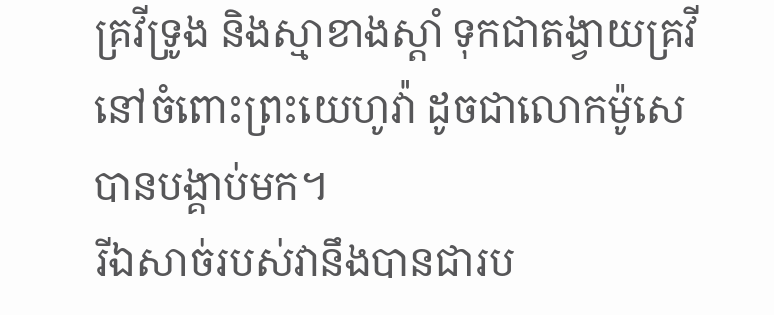គ្រវីទ្រូង និងស្មាខាងស្តាំ ទុកជាតង្វាយគ្រវីនៅចំពោះព្រះយេហូវ៉ា ដូចជាលោកម៉ូសេបានបង្គាប់មក។
រីឯសាច់របស់វានឹងបានជារប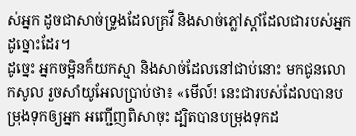ស់អ្នក ដូចជាសាច់ទ្រូងដែលគ្រវី និងសាច់ភ្លៅស្តាំដែលជារបស់អ្នកដូច្នោះដែរ។
ដូច្នេះ អ្នកចម្អិនក៏យកស្មា និងសាច់ដែលនៅជាប់នោះ មកជូនលោកសូល រួចសាំយូអែលប្រាប់ថា៖ «មើល៍! នេះជារបស់ដែលបានបម្រុងទុកឲ្យអ្នក អញ្ជើញពិសាចុះ ដ្បិតបានបម្រុងទុកដ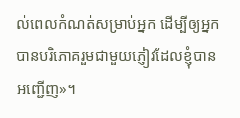ល់ពេលកំណត់សម្រាប់អ្នក ដើម្បីឲ្យអ្នកបានបរិភោគរួមជាមួយភ្ញៀវដែលខ្ញុំបានអញ្ជើញ»។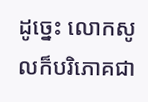ដូច្នេះ លោកសូលក៏បរិភោគជា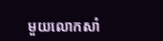មួយលោកសាំ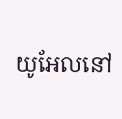យូអែលនៅ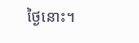ថ្ងៃនោះ។